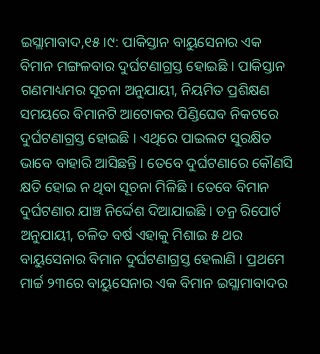ଇସ୍ଲାମାବାଦ,୧୫ ।୯: ପାକିସ୍ତାନ ବାୟୁସେନାର ଏକ ବିମାନ ମଙ୍ଗଳବାର ଦୁର୍ଘଟଣାଗ୍ରସ୍ତ ହୋଇଛି । ପାକିସ୍ତାନ ଗଣମାଧ୍ୟମର ସୂଚନା ଅନୁଯାୟୀ, ନିୟମିତ ପ୍ରଶିକ୍ଷଣ ସମୟରେ ବିମାନଟି ଆଟୋକର ପିଣ୍ଡିଘେବ ନିକଟରେ ଦୁର୍ଘଟଣାଗ୍ରସ୍ତ ହୋଇଛି । ଏଥିରେ ପାଇଲଟ ସୁରକ୍ଷିତ ଭାବେ ବାହାରି ଆସିଛନ୍ତି । ତେବେ ଦୁର୍ଘଟଣାରେ କୌଣସି କ୍ଷତି ହୋଇ ନ ଥିବା ସୂଚନା ମିଳିଛି । ତେବେ ବିମାନ ଦୁର୍ଘଟଣାର ଯାଞ୍ଚ ନିର୍ଦ୍ଦେଶ ଦିଆଯାଇଛି । ଡନ୍ର ରିପୋର୍ଟ ଅନୁଯାୟୀ, ଚଳିତ ବର୍ଷ ଏହାକୁ ମିଶାଇ ୫ ଥର ବାୟୁସେନାର ବିମାନ ଦୁର୍ଘଟଣାଗ୍ରସ୍ତ ହେଲାଣି । ପ୍ରଥମେ ମାର୍ଚ୍ଚ ୨୩ରେ ବାୟୁସେନାର ଏକ ବିମାନ ଇସ୍ଲାମାବାଦର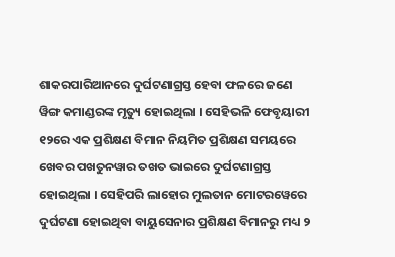ଶାକରପାରିଆନରେ ଦୁର୍ଘଟଣାଗ୍ରସ୍ତ ହେବା ଫଳରେ ଜଣେ ୱିଙ୍ଗ କମାଣ୍ଡରଙ୍କ ମୃତ୍ୟୁ ହୋଇଥିଲା । ସେହିଭଳି ଫେବୃୟାରୀ ୧୨ରେ ଏକ ପ୍ରଶିକ୍ଷଣ ବିମାନ ନିୟମିତ ପ୍ରଶିକ୍ଷଣ ସମୟରେ ଖେବର ପଖତୁନୱାର ତଖତ ଭାଇରେ ଦୁର୍ଘଟଣାଗ୍ରସ୍ତ ହୋଇଥିଲା । ସେହିପରି ଲାହୋର ମୁଲତାନ ମୋଟରୱେରେ ଦୁର୍ଘଟଣା ହୋଇଥିବା ବାୟୁସେନାର ପ୍ରଶିକ୍ଷଣ ବିମାନରୁ ମଧ୍ୟ ୨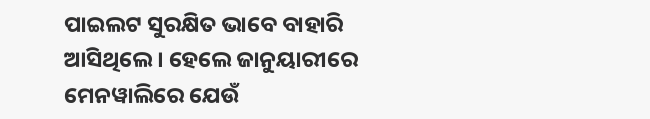ପାଇଲଟ ସୁରକ୍ଷିତ ଭାବେ ବାହାରି ଆସିଥିଲେ । ହେଲେ ଜାନୁୟାରୀରେ ମେନୱାଲିରେ ଯେଉଁ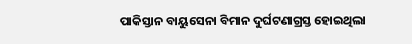ପାକିସ୍ତାନ ବାୟୁସେନା ବିମାନ ଦୁର୍ଘଟଣାଗ୍ରସ୍ତ ହୋଇଥିଲା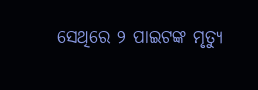ସେଥିରେ ୨ ପାଇଟଙ୍କ ମୃତ୍ୟୁ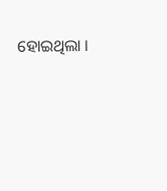ହୋଇଥିଲା ।